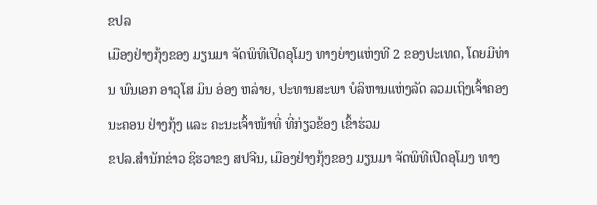ຂປລ
ເມືອງຢ່າງກຸ້ງຂອງ ມຽນມາ ຈັດພິທີເປີດອຸໂມງ ທາງຍ່າງແຫ່ງທີ 2 ຂອງປະເທດ, ໂດຍມີທ່ານ ພົນເອກ ອາວຸໂສ ມິນ ອ່ອງ ຫລ່າຍ, ປະທານສະພາ ບໍລິຫານແຫ່ງລັດ ລວມເຖິງເຈົ້າຄອງນະຄອນ ຢ່າງກຸ້ງ ແລະ ຄະນະເຈົ້າໜ້າທີ່ ທີ່ກ່ຽວຂ້ອງ ເຂົ້າຮ່ວມ
ຂປລ.ສຳນັກຂ່າວ ຊິຮວາຂງ ສປຈີນ, ເມືອງຢ່າງກຸ້ງຂອງ ມຽນມາ ຈັດພິທີເປີດອຸໂມງ ທາງ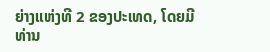ຍ່າງແຫ່ງທີ 2 ຂອງປະເທດ, ໂດຍມີທ່ານ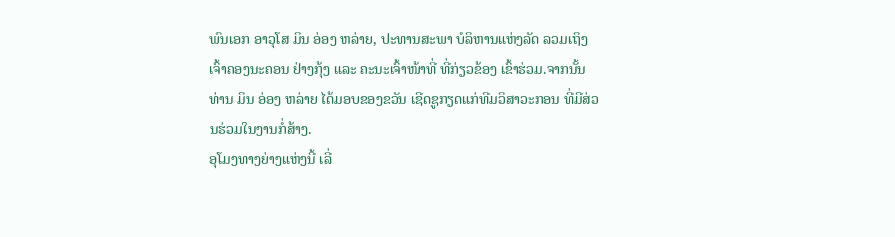ພົນເອກ ອາວຸໂສ ມິນ ອ່ອງ ຫລ່າຍ, ປະທານສະພາ ບໍລິຫານແຫ່ງລັດ ລວມເຖິງເຈົ້າຄອງນະຄອນ ຢ່າງກຸ້ງ ແລະ ຄະນະເຈົ້າໜ້າທີ່ ທີ່ກ່ຽວຂ້ອງ ເຂົ້າຮ່ວມ.ຈາກນັ້ນ ທ່ານ ມິນ ອ່ອງ ຫລ່າຍ ໄດ້ມອບຂອງຂວັນ ເຊີດຊູກຽດແກ່ທີມວິສາວະກອນ ທີ່ມີສ່ວນຮ່ວມໃນງານກໍ່ສ້າງ.
ອຸໂມງທາງຍ່າງແຫ່ງນີ້ ເລີ່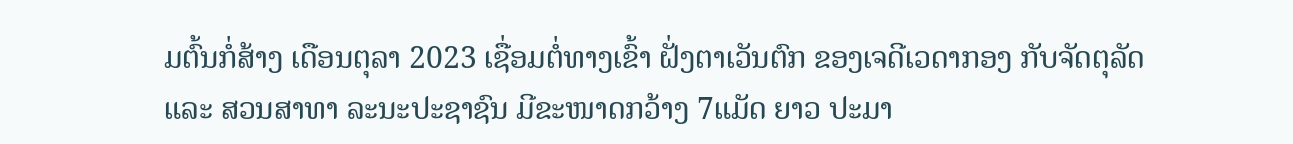ມຕົ້ນກໍ່ສ້າງ ເດືອນຕຸລາ 2023 ເຊື່ອມຕໍ່ທາງເຂົ້າ ຝັ່ງຕາເວັນຕົກ ຂອງເຈດີເວດາກອງ ກັບຈັດຕຸລັດ ແລະ ສວນສາທາ ລະນະປະຊາຊົນ ມີຂະໜາດກວ້າງ 7ແມັດ ຍາວ ປະມາ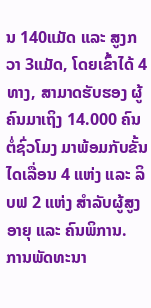ນ 140ແມັດ ແລະ ສູງກວາ 3ແມັດ, ໂດຍເຂົ້າໄດ້ 4 ທາງ, ສາມາດຮັບຮອງ ຜູ້ຄົນມາເຖິງ 14.000 ຄົນຕໍ່ຊົ່ວໂມງ ມາພ້ອມກັບຂັ້ນໄດເລື່ອນ 4 ແຫ່ງ ແລະ ລິບຟ 2 ແຫ່ງ ສໍາລັບຜູ້ສູງອາຍຸ ແລະ ຄົນພິການ.
ການພັດທະນາ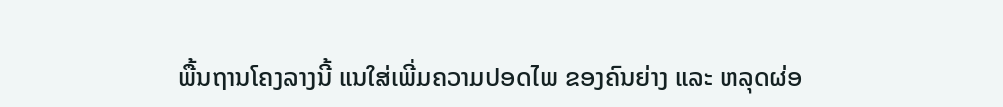ພື້ນຖານໂຄງລາງນີ້ ແນໃສ່ເພີ່ມຄວາມປອດໄພ ຂອງຄົນຍ່າງ ແລະ ຫລຸດຜ່ອ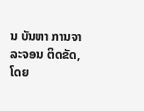ນ ບັນຫາ ການຈາລະຈອນ ຕິດຂັດ, ໂດຍ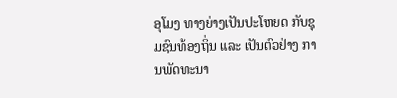ອຸໂມງ ທາງຍ່າງເປັນປະໂຫຍດ ກັບຊຸມຊົນທ້ອງຖິ່ນ ແລະ ເປັນຕົວຢ່າງ ການພັດທະນາ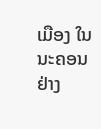ເມືອງ ໃນນະຄອນ ຢ່າງ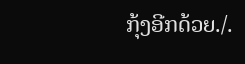ກຸ້ງອີກດ້ວຍ./.